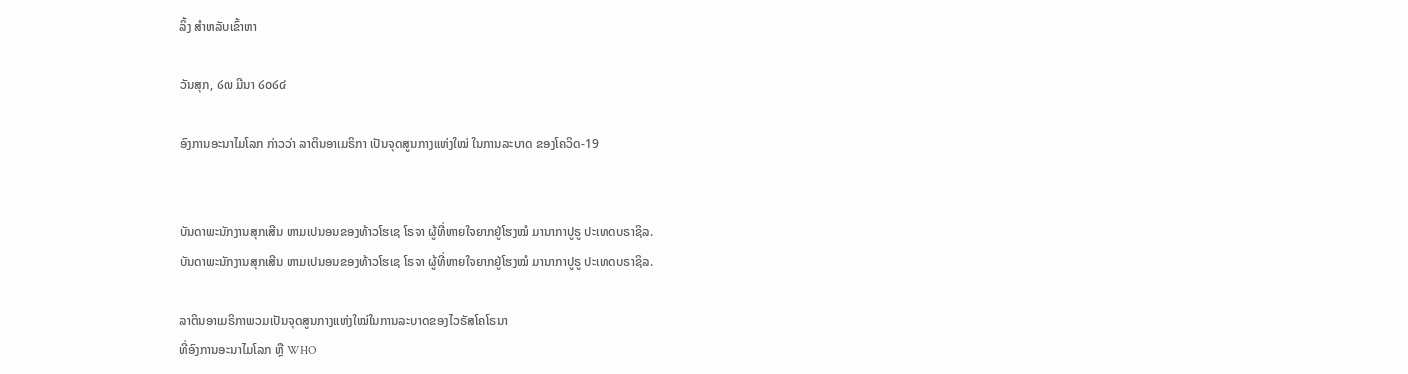ລິ້ງ ສຳຫລັບເຂົ້າຫາ

ວັນສຸກ, ໒໙ ມີນາ ໒໐໒໔

ອົງການອະນາໄມໂລກ ກ່າວວ່າ ລາຕິນອາເມຣິກາ ເປັນຈຸດສູນກາງແຫ່ງໃໝ່ ໃນການລະບາດ ຂອງໂຄວິດ-19


ບັນດາພະນັກງານສຸກເສີນ ຫາມເປນອນຂອງທ້າວໂຮເຊ ໂຣຈາ ຜູ້ທີ່ຫາຍໃຈຍາກຢູ່ໂຮງໝໍ ມານາກາປູຣູ ປະເທດບຣາຊິລ.
ບັນດາພະນັກງານສຸກເສີນ ຫາມເປນອນຂອງທ້າວໂຮເຊ ໂຣຈາ ຜູ້ທີ່ຫາຍໃຈຍາກຢູ່ໂຮງໝໍ ມານາກາປູຣູ ປະເທດບຣາຊິລ.

ລາຕິນອາເມຣິກາພວມເປັນຈຸດສູນກາງແຫ່ງໃໝ່ໃນການລະບາດຂອງໄວຣັສໂຄໂຣນາ
ທີ່ອົງການອະນາໄມໂລກ ຫຼື WHO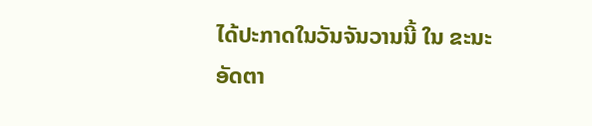ໄດ້ປະກາດໃນວັນຈັນວານນີ້ ໃນ ຂະນະອັດຕາ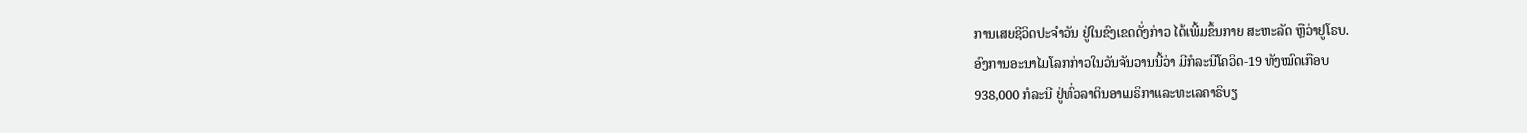ການເສຍຊີວິດປະຈຳວັນ ຢູ່ໃນຂົງເຂດດັ່ງກ່າວ ໄດ້ເພີ້ມຂຶ້ນກາຍ ສະຫະລັດ ຫຼືວ່າຢູໂຣບ.
ອົງການອະນາໄມໂລກກ່າວໃນວັນຈັນວານນີ້ວ່າ ມີກໍລະນີໂຄວິດ-19 ທັງໝົດເກືອບ
938,000 ກໍລະນີ ຢູ່ທົ່ວລາຕິນອາເມຣິກາແລະທະເລຄາຣິບຽ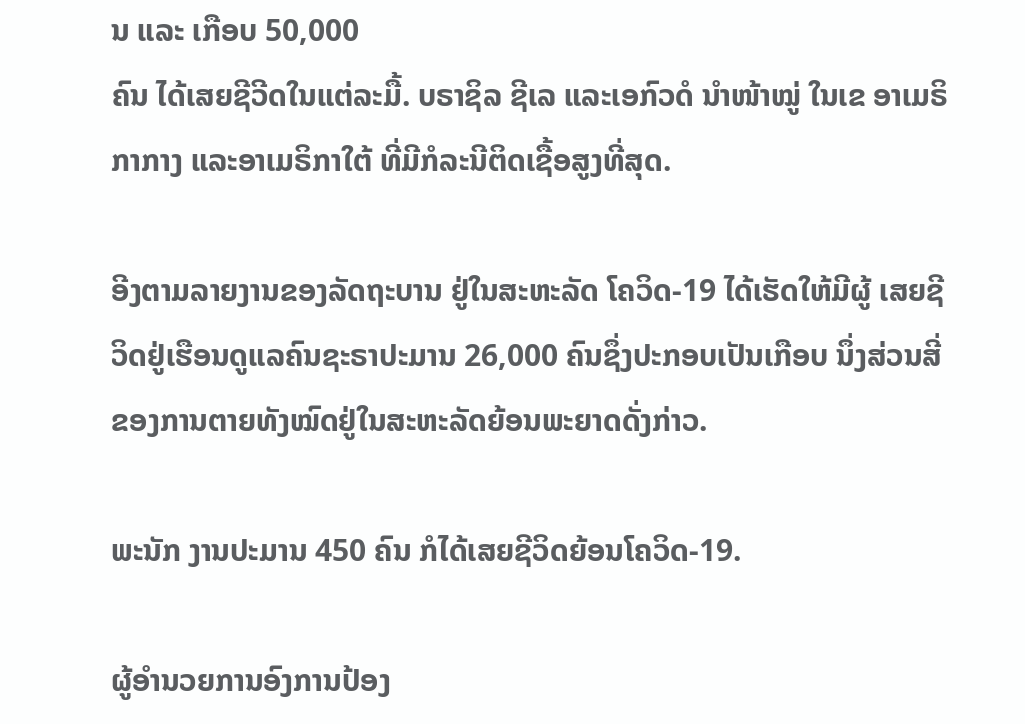ນ ແລະ ເກືອບ 50,000
ຄົນ ໄດ້ເສຍຊີວີດໃນແຕ່ລະມື້. ບຣາຊິລ ຊີເລ ແລະເອກົວດໍ ນໍາໜ້າໝູ່ ໃນເຂ ອາເມຣິ
ກາກາງ ແລະອາເມຣິກາໃຕ້ ທີ່ມີກໍລະນີຕິດເຊື້ອສູງທີ່ສຸດ.

ອີງຕາມລາຍງານຂອງລັດຖະບານ ຢູ່ໃນສະຫະລັດ ໂຄວິດ-19 ໄດ້ເຮັດໃຫ້ມີຜູ້ ເສຍຊີ
ວິດຢູ່ເຮືອນດູແລຄົນຊະຣາປະມານ 26,000 ຄົນຊຶ່ງປະກອບເປັນເກືອບ ນຶ່ງສ່ວນສີ່
ຂອງການຕາຍທັງໝົດຢູ່ໃນສະຫະລັດຍ້ອນພະຍາດດັ່ງກ່າວ.

ພະນັກ ງານປະມານ 450 ຄົນ ກໍໄດ້ເສຍຊີວິດຍ້ອນໂຄວິດ-19.

ຜູ້ອຳນວຍການອົງການປ້ອງ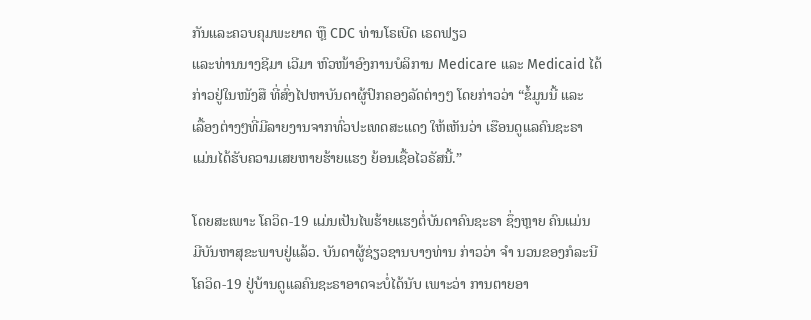ກັນແລະຄວບຄຸມພະຍາດ ຫຼື CDC ທ່ານໂຣເບີດ ເຣດຟຽວ
ແລະທ່ານນາງຊີມາ ເວີມາ ຫົວໜ້າອົງການບໍລິການ Medicare ແລະ Medicaid ໄດ້
ກ່າວຢູ່ໃນໜັງສື ທີ່ສົ່ງໄປຫາບັນດາຜູ້ປົກຄອງລັດຕ່າງໆ ໂດຍກ່າວວ່າ “ຂໍ້ມູນນີ້ ແລະ
ເລື້ອງຕ່າງໆທີ່ມີລາຍງານຈາກທົ່ວປະເທດສະແດງ ໃຫ້ເຫັນວ່າ ເຮືອນດູແລຄົນຊະຣາ
ແມ່ນໄດ້ຮັບຄວາມເສຍຫາຍຮ້າຍແຮງ ຍ້ອນເຊື້ອໄວຣັສນີ້.”

ໂດຍສະເພາະ ໂຄວິດ-19 ແມ່ນເປັນໄພຮ້າຍແຮງຕໍ່ບັນດາຄົນຊະຣາ ຊຶ່ງຫຼາຍ ຄົນແມ່ນ
ມີບັນຫາສຸຂະພາບຢູ່ແລ້ວ. ບັນດາຜູ້ຊ່ຽວຊານບາງທ່ານ ກ່າວວ່າ ຈຳ ນວນຂອງກໍລະນີ
ໂຄວິດ-19 ຢູ່ບ້ານດູແລຄົນຊະຣາອາດຈະບໍ່ໄດ້ນັບ ເພາະວ່າ ການຕາຍອາ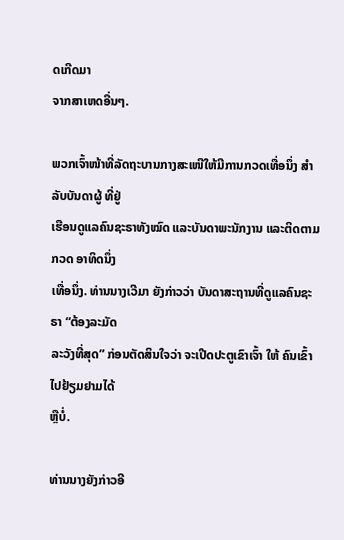ດເກີດມາ
ຈາກສາເຫດອື່ນໆ.

ພວກເຈົ້າໜ້າທີ່ລັດຖະບານກາງສະເໜີໃຫ້ມີການກວດເທື່ອນຶ່ງ ສຳລັບບັນດາຜູ້ ທີ່ຢູ່
ເຮືອນດູແລຄົນຊະຣາທັງໝົດ ແລະບັນດາພະນັກງານ ແລະຕິດຕາມກວດ ອາທິດນຶ່ງ
ເທື່ອນຶ່ງ. ທ່ານນາງເວີມາ ຍັງກ່າວວ່າ ບັນດາສະຖານທີ່ດູແລຄົນຊະ ຣາ “ຕ້ອງລະມັດ
ລະວັງທີ່ສຸດ” ກ່ອນຕັດສິນໃຈວ່າ ຈະເປີດປະຕູເຂົາເຈົ້າ ໃຫ້ ຄົນເຂົ້າໄປຢ້ຽມຢາມໄດ້
ຫຼືບໍ່.

ທ່ານນາງຍັງກ່າວອີ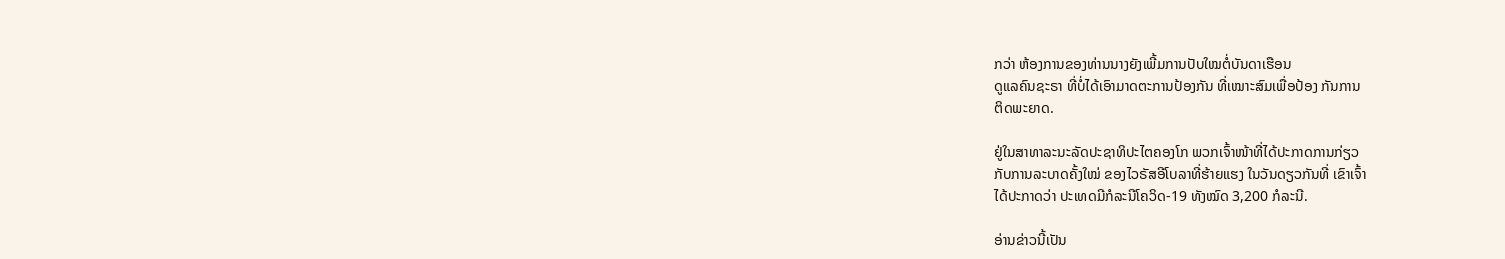ກວ່າ ຫ້ອງການຂອງທ່ານນາງຍັງເພີ້ມການປັບໃໝຕໍ່ບັນດາເຮືອນ
ດູແລຄົນຊະຣາ ທີ່ບໍ່ໄດ້ເອົາມາດຕະການປ້ອງກັນ ທີ່ເໝາະສົມເພື່ອປ້ອງ ກັນການ
ຕິດພະຍາດ.

ຢູ່ໃນສາທາລະນະລັດປະຊາທິປະໄຕຄອງໂກ ພວກເຈົ້າໜ້າທີ່ໄດ້ປະກາດການກ່ຽວ
ກັບການລະບາດຄັ້ງໃໝ່ ຂອງໄວຣັສອີໂບລາທີ່ຮ້າຍແຮງ ໃນວັນດຽວກັນທີ່ ເຂົາເຈົ້າ
ໄດ້ປະກາດວ່າ ປະເທດມີກໍລະນີໂຄວິດ-19 ທັງໝົດ 3,200 ກໍລະນີ.

ອ່ານຂ່າວນີ້ເປັນ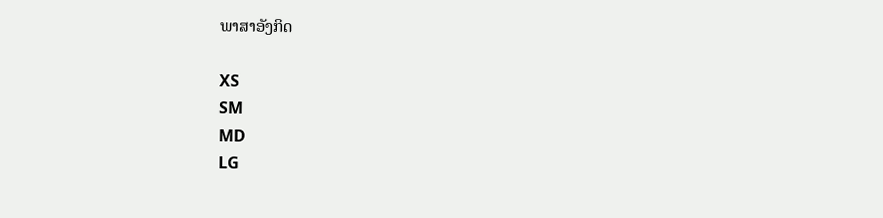ພາສາອັງກິດ

XS
SM
MD
LG